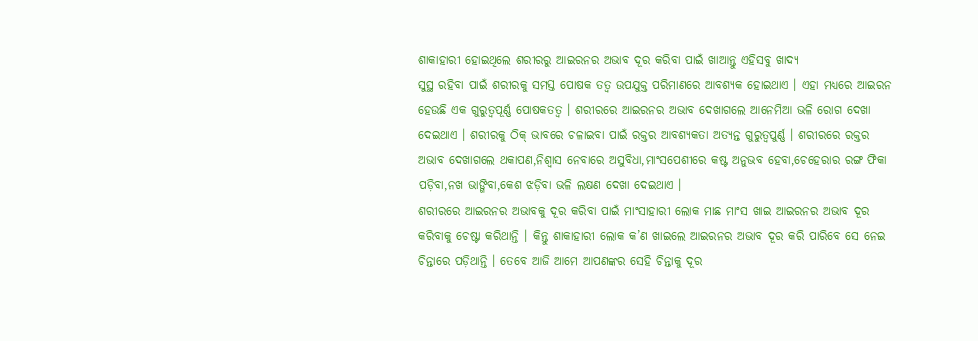ଶାକାହାରୀ ହୋଇଥିଲେ ଶରୀରରୁ ଆଇରନର ଅଭାବ ଦୂର କରିବା ପାଇଁ ଖାଆନ୍ତୁ ଏହିସବୁ ଖାଦ୍ୟ
ସୁସ୍ଥ ରହିବା ପାଇଁ ଶରୀରକୁ ସମସ୍ତ ପୋଷକ ତତ୍ବ ଉପଯୁକ୍ତ ପରିମାଣରେ ଆବଶ୍ୟକ ହୋଇଥାଏ । ଏହା ମଧ୍ୟରେ ଆଇରନ ହେଉଛି ଏକ ଗୁରୁତ୍ବପୂର୍ଣ୍ଣ ପୋଷକତତ୍ବ । ଶରୀରରେ ଆଇରନର ଅଭାବ ଦେଖାଗଲେ ଆନେମିଆ ଭଳି ରୋଗ ଦେଖା ଦେଇଥାଏ । ଶରୀରକୁ ଠିକ୍ ଭାବରେ ଚଳାଇବା ପାଇଁ ରକ୍ତର ଆବଶ୍ୟକତା ଅତ୍ୟନ୍ତ ଗୁରୁତ୍ୱପୁର୍ଣ୍ଣ । ଶରୀରରେ ରକ୍ତର ଅଭାବ ଦେଖାଗଲେ ଥକାପଣ,ନିଶ୍ୱାସ ନେବାରେ ଅସୁବିଧା,ମାଂସପେଶୀରେ କଷ୍ଟ ଅନୁଭବ ହେବା,ଚେହେରାର ରଙ୍ଗ ଫିକା ପଡ଼ିବା,ନଖ ଭାଙ୍ଗିବା,କେଶ ଝଡ଼ିବା ଭଳି ଲକ୍ଷଣ ଦେଖା ଦେଇଥାଏ ।
ଶରୀରରେ ଆଇରନର ଅଭାବକୁ ଦୂର କରିବା ପାଇଁ ମାଂସାହାରୀ ଲୋକ ମାଛ ମାଂସ ଖାଇ ଆଇରନର ଅଭାବ ଦୂର କରିବାକୁ ଚେଷ୍ଟା କରିଥାନ୍ତି । କିନ୍ତୁ ଶାକାହାରୀ ଲୋକ କ’ଣ ଖାଇଲେ ଆଇରନର ଅଭାବ ଦୂର କରି ପାରିବେ ସେ ନେଇ ଚିନ୍ତାରେ ପଡ଼ିଥାନ୍ତି । ତେବେ ଆଜି ଆମେ ଆପଣଙ୍କର ସେହି ଚିନ୍ତାକୁ ଦୂର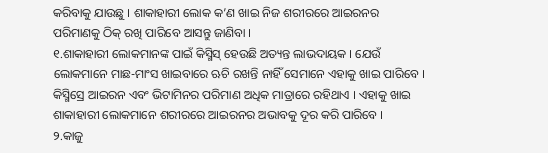କରିବାକୁ ଯାଉଛୁ । ଶାକାହାରୀ ଲୋକ କ’ଣ ଖାଇ ନିଜ ଶରୀରରେ ଆଇରନର ପରିମାଣକୁ ଠିକ୍ ରଖି ପାରିବେ ଆସନ୍ତୁ ଜାଣିବା ।
୧.ଶାକାହାରୀ ଲୋକମାନଙ୍କ ପାଇଁ କିସ୍ମିସ୍ ହେଉଛି ଅତ୍ୟନ୍ତ ଲାଭଦାୟକ । ଯେଉଁ ଲୋକମାନେ ମାଛ-ମାଂସ ଖାଇବାରେ ଋଚି ରଖନ୍ତି ନାହିଁ ସେମାନେ ଏହାକୁ ଖାଇ ପାରିବେ । କିସ୍ମିସ୍ରେ ଆଇରନ ଏବଂ ଭିଟାମିନର ପରିମାଣ ଅଧିକ ମାତ୍ରାରେ ରହିଥାଏ । ଏହାକୁ ଖାଇ ଶାକାହାରୀ ଲୋକମାନେ ଶରୀରରେ ଆଇରନର ଅଭାବକୁ ଦୂର କରି ପାରିବେ ।
୨.କାଜୁ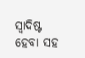ସ୍ୱାଦିଷ୍ଟ ହେବା ସହ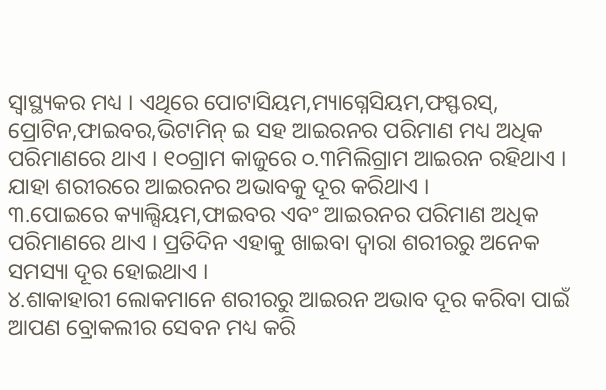ସ୍ୱାସ୍ଥ୍ୟକର ମଧ୍ୟ । ଏଥିରେ ପୋଟାସିୟମ,ମ୍ୟାଗ୍ନେସିୟମ,ଫସ୍ଫରସ୍, ପ୍ରୋଟିନ,ଫାଇବର,ଭିଟାମିନ୍ ଇ ସହ ଆଇରନର ପରିମାଣ ମଧ୍ୟ ଅଧିକ ପରିମାଣରେ ଥାଏ । ୧୦ଗ୍ରାମ କାଜୁରେ ୦.୩ମିଲିଗ୍ରାମ ଆଇରନ ରହିଥାଏ । ଯାହା ଶରୀରରେ ଆଇରନର ଅଭାବକୁ ଦୂର କରିଥାଏ ।
୩.ପୋଇରେ କ୍ୟାଲ୍ସିୟମ,ଫାଇବର ଏବଂ ଆଇରନର ପରିମାଣ ଅଧିକ ପରିମାଣରେ ଥାଏ । ପ୍ରତିଦିନ ଏହାକୁ ଖାଇବା ଦ୍ୱାରା ଶରୀରରୁ ଅନେକ ସମସ୍ୟା ଦୂର ହୋଇଥାଏ ।
୪.ଶାକାହାରୀ ଲୋକମାନେ ଶରୀରରୁ ଆଇରନ ଅଭାବ ଦୂର କରିବା ପାଇଁ ଆପଣ ବ୍ରୋକଲୀର ସେବନ ମଧ୍ୟ କରି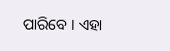ପାରିବେ । ଏହା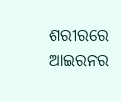ଶରୀରରେ ଆଇରନର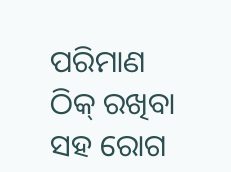ପରିମାଣ ଠିକ୍ ରଖିବା ସହ ରୋଗ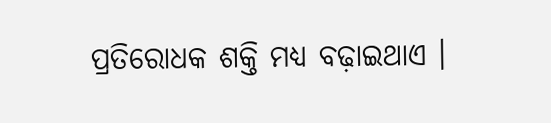ପ୍ରତିରୋଧକ ଶକ୍ତି ମଧ୍ୟ ବଢ଼ାଇଥାଏ ।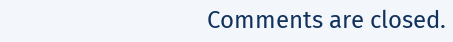Comments are closed.